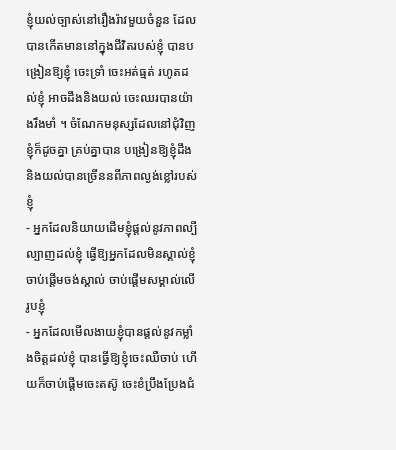ខ្ញុំយល់ច្បាស់នៅរឿងរ៉ាវមួយចំនួន ដែលបានកើតមាននៅក្នុងជីវិតរបស់ខ្ញុំ បានបង្រៀនឱ្យខ្ញុំ ចេះទ្រាំ ចេះអត់ធ្មត់ រហូតដល់ខ្ញុំ អាចដឹងនិងយល់ ចេះឈរបានយ៉ាងរឹងមាំ ។ ចំណែកមនុស្សដែលនៅជុំវិញខ្ញុំក៏ដូចគ្នា គ្រប់គ្នាបាន បង្រៀនឱ្យខ្ញុំដឹងនិងយល់បានច្រើននពីភាពល្ងង់ខ្លៅរបស់ខ្ញុំ
- អ្នកដែលនិយាយដើមខ្ញុំផ្តល់នូវភាពល្បីល្បាញដល់ខ្ញុំ ធ្វើឱ្យអ្នកដែលមិនស្គាល់ខ្ញុំចាប់ផ្ដើមចង់ស្គាល់ ចាប់ផ្ដើមសម្គាល់លើរូបខ្ញុំ
- អ្នកដែលមើលងាយខ្ញុំបានផ្តល់នូវកម្លាំងចិត្តដល់ខ្ញុំ បានធ្វើឱ្យខ្ញុំចេះឈឺចាប់ ហើយក៏ចាប់ផ្ដើមចេះតស៊ូ ចេះខំប្រឹងប្រែងជំ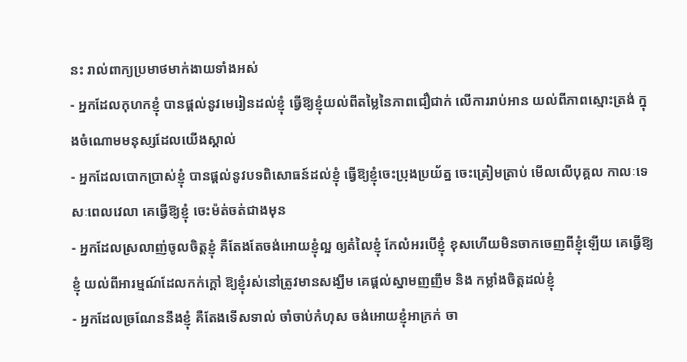នះ រាល់ពាក្យប្រមាថមាក់ងាយទាំងអស់
- អ្នកដែលកុហកខ្ញុំ បានផ្តល់នូវមេរៀនដល់ខ្ញុំ ធ្វើឱ្យខ្ញុំយល់ពីតម្លៃនៃភាពជឿជាក់ លើការរាប់អាន យល់ពីភាពស្មោះត្រង់ ក្នុងចំណោមមនុស្សដែលយើងស្គាល់
- អ្នកដែលបោកប្រាស់ខ្ញុំ បានផ្តល់នូវបទពិសោធន៍ដល់ខ្ញុំ ធ្វើឱ្យខ្ញុំចេះប្រុងប្រយ័ត្ន ចេះត្រៀមត្រាប់ មើលលើបុគ្គល កាលៈទេសៈពេលវេលា គេធ្វើឱ្យខ្ញុំ ចេះម៉ត់ចត់ជាងមុន
- អ្នកដែលស្រលាញ់ចូលចិត្តខ្ញុំ គឺតែងតែចង់អោយខ្ញុំល្អ ឲ្យតំលៃខ្ញុំ កែលំអរបើខ្ញុំ ខុសហើយមិនចាកចេញពីខ្ញុំឡើយ គេធ្វើឱ្យខ្ញុំ យល់ពីអារម្មណ៍ដែលកក់ក្ដៅ ឱ្យខ្ញុំរស់នៅត្រូវមានសង្ឃឹម គេផ្ដល់ស្នាមញញឹម និង កម្លាំងចិត្តដល់ខ្ញុំ
- អ្នកដែលច្រណែននឹងខ្ញុំ គឺតែងទើសទាល់ ចាំចាប់កំហុស ចង់អោយខ្ញុំអាក្រក់ ចា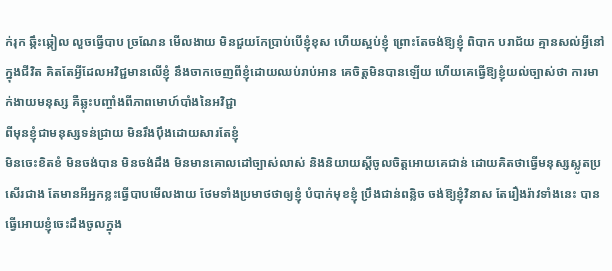ក់រុក ឆ្កឹះឆ្កៀល លួចធ្វើបាប ច្រណែន មើលងាយ មិនជួយកែប្រាប់បើខ្ញុំខុស ហើយស្អប់ខ្ញុំ ព្រោះតែចង់ឱ្យខ្ញុំ ពិបាក បរាជ័យ គ្មានសល់អ្វីនៅក្នុងជីវិត គិតតែអ្វីដែលអវិជ្ជមានលើខ្ញុំ នឹងចាកចេញពីខ្ញុំដោយឈប់រាប់អាន គេចិត្តមិនបានឡើយ ហើយគេធ្វើឱ្យខ្ញុំយល់ច្បាស់ថា ការមាក់ងាយមនុស្ស គឺឆ្លុះបញ្ចាំងពីភាពមោហ៍បាំងនៃអវិជ្ជា
ពីមុនខ្ញុំជាមនុស្សទន់ជ្រាយ មិនរឹងប៉ឹងដោយសារតែខ្ញុំ
មិនចេះខិតខំ មិនចង់បាន មិនចង់ដឹង មិនមានគោលដៅច្បាស់លាស់ និងនិយាយស្តីចូលចិត្តអោយគេជាន់ ដោយគិតថាធ្វើមនុស្សស្លូតប្រសើរជាង តែមានអីអ្នកខ្លះធ្វើបាបមើលងាយ ថែមទាំងប្រមាថថាឲ្យខ្ញុំ បំបាក់មុខខ្ញុំ ប្រឹងជាន់ពន្លិច ចង់ឱ្យខ្ញុំវិនាស តែរឿងរ៉ាវទាំងនេះ បានធ្វើអោយខ្ញុំចេះដឹងចូលក្នុង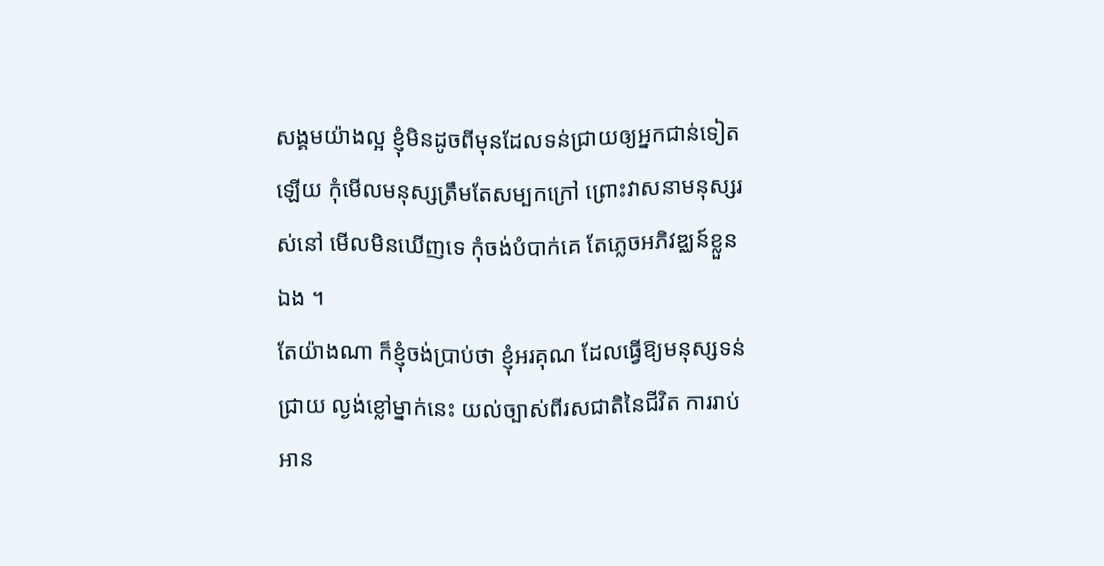សង្គមយ៉ាងល្អ ខ្ញុំមិនដូចពីមុនដែលទន់ជ្រាយឲ្យអ្នកជាន់ទៀតឡើយ កុំមើលមនុស្សត្រឹមតែសម្បកក្រៅ ព្រោះវាសនាមនុស្សរស់នៅ មើលមិនឃើញទេ កុំចង់បំបាក់គេ តែភ្លេចអភិវឌ្ឈន៍ខ្លួនឯង ។
តែយ៉ាងណា ក៏ខ្ញុំចង់ប្រាប់ថា ខ្ញុំអរគុណ ដែលធ្វើឱ្យមនុស្សទន់ជ្រាយ ល្ងង់ខ្លៅម្នាក់នេះ យល់ច្បាស់ពីរសជាតិនៃជីវិត ការរាប់អាន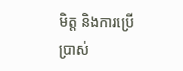មិត្ត និងការប្រើប្រាស់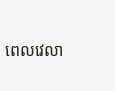ពេលវេលា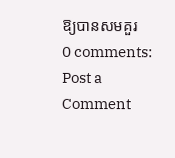ឱ្យបានសមគួរ
0 comments:
Post a Comment